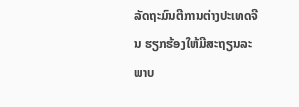ລັດຖະມົນຕີການຕ່າງປະເທດຈີນ ຮຽກຮ້ອງໃຫ້ມີສະຖຽນລະພາບ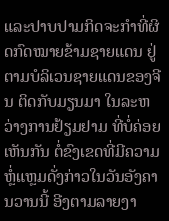ແລະປາບປາມກິດຈະກຳທີ່ຜິດກົດໝາຍຂ້າມຊາຍແດນ ຢູ່ຕາມບໍລິເວນຊາຍແດນຂອງຈີນ ຕິດກັບມຽນມາ ໃນລະຫວ່າງການຢ້ຽມຢາມ ທີ່ບໍ່ຄ່ອຍເຫັນກັນ ຕໍ່ຂົງເຂດທີ່ມີຄວາມຫຼໍ່ແຫຼມດັ່ງກ່າວໃນວັນອັງຄານວານນີ້ ອີງຕາມລາຍງາ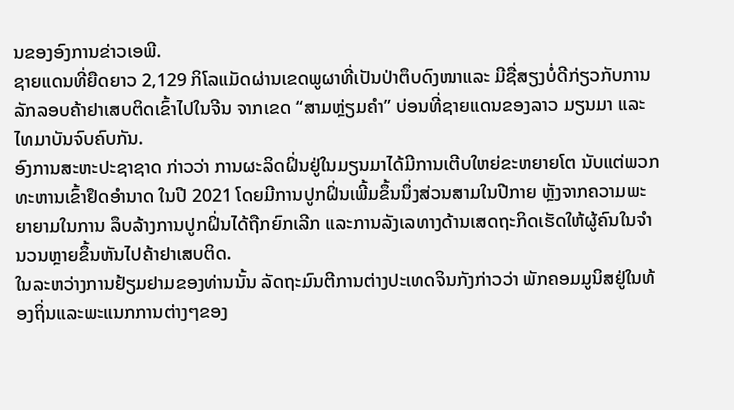ນຂອງອົງການຂ່າວເອພີ.
ຊາຍແດນທີ່ຍືດຍາວ 2,129 ກິໂລແມັດຜ່ານເຂດພູຜາທີ່ເປັນປ່າຕຶບດົງໜາແລະ ມີຊື່ສຽງບໍ່ດີກ່ຽວກັບການລັກລອບຄ້າຢາເສບຕິດເຂົ້າໄປໃນຈີນ ຈາກເຂດ “ສາມຫຼ່ຽມຄຳ” ບ່ອນທີ່ຊາຍແດນຂອງລາວ ມຽນມາ ແລະໄທມາບັນຈົບຄົບກັນ.
ອົງການສະຫະປະຊາຊາດ ກ່າວວ່າ ການຜະລິດຝິ່ນຢູ່ໃນມຽນມາໄດ້ມີການເຕີບໃຫຍ່ຂະຫຍາຍໂຕ ນັບແຕ່ພວກທະຫານເຂົ້າຢຶດອຳນາດ ໃນປີ 2021 ໂດຍມີການປູກຝິ່ນເພີ້ມຂຶ້ນນຶ່ງສ່ວນສາມໃນປີກາຍ ຫຼັງຈາກຄວາມພະຍາຍາມໃນການ ລຶບລ້າງການປູກຝິ່ນໄດ້ຖືກຍົກເລີກ ແລະການລັງເລທາງດ້ານເສດຖະກິດເຮັດໃຫ້ຜູ້ຄົນໃນຈຳນວນຫຼາຍຂຶ້ນຫັນໄປຄ້າຢາເສບຕິດ.
ໃນລະຫວ່າງການຢ້ຽມຢາມຂອງທ່ານນັ້ນ ລັດຖະມົນຕີການຕ່າງປະເທດຈິນກັງກ່າວວ່າ ພັກຄອມມູນິສຢູ່ໃນທ້ອງຖິ່ນແລະພະແນກການຕ່າງໆຂອງ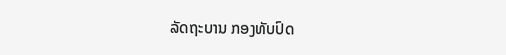ລັດຖະບານ ກອງທັບປົດ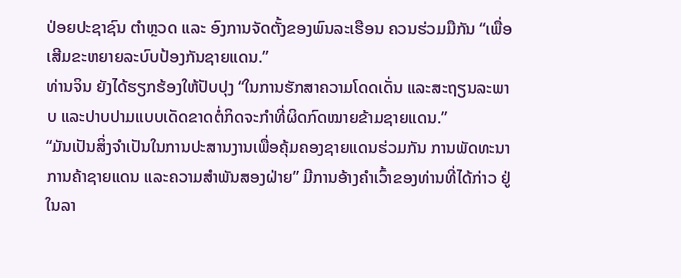ປ່ອຍປະຊາຊົນ ຕຳຫຼວດ ແລະ ອົງການຈັດຕັ້ງຂອງພົນລະເຮືອນ ຄວນຮ່ວມມືກັນ “ເພື່ອເສີມຂະຫຍາຍລະບົບປ້ອງກັນຊາຍແດນ.”
ທ່ານຈິນ ຍັງໄດ້ຮຽກຮ້ອງໃຫ້ປັບປຸງ “ໃນການຮັກສາຄວາມໂດດເດັ່ນ ແລະສະຖຽນລະພາບ ແລະປາບປາມແບບເດັດຂາດຕໍ່ກິດຈະກຳທີ່ຜິດກົດໝາຍຂ້າມຊາຍແດນ.”
“ມັນເປັນສິ່ງຈຳເປັນໃນການປະສານງານເພື່ອຄຸ້ມຄອງຊາຍແດນຮ່ວມກັນ ການພັດທະນາການຄ້າຊາຍແດນ ແລະຄວາມສຳພັນສອງຝ່າຍ” ມີການອ້າງຄຳເວົ້າຂອງທ່ານທີ່ໄດ້ກ່າວ ຢູ່ໃນລາ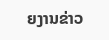ຍງານຂ່າວ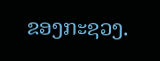ຂອງກະຊວງ.